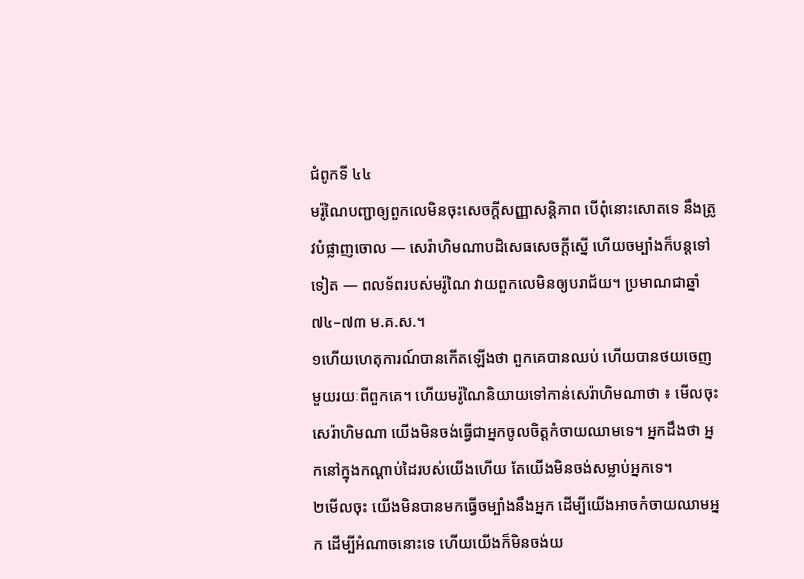ជំពូកទី ៤៤
មរ៉ូណៃបញ្ជាឲ្យពួកលេមិនចុះសេចក្ដីសញ្ញាសន្តិភាព បើពុំនោះសោតទេ នឹងត្រូវបំផ្លាញចោល — សេរ៉ាហិមណាបដិសេធសេចក្ដីស្នើ ហើយចម្បាំងក៏បន្តទៅទៀត — ពលទ័ពរបស់មរ៉ូណៃ វាយពួកលេមិនឲ្យបរាជ័យ។ ប្រមាណជាឆ្នាំ ៧៤–៧៣ ម.គ.ស.។
១ហើយហេតុការណ៍បានកើតឡើងថា ពួកគេបានឈប់ ហើយបានថយចេញមួយរយៈពីពួកគេ។ ហើយមរ៉ូណៃនិយាយទៅកាន់សេរ៉ាហិមណាថា ៖ មើលចុះ សេរ៉ាហិមណា យើងមិនចង់ធ្វើជាអ្នកចូលចិត្តកំចាយឈាមទេ។ អ្នកដឹងថា អ្នកនៅក្នុងកណ្ដាប់ដៃរបស់យើងហើយ តែយើងមិនចង់សម្លាប់អ្នកទេ។
២មើលចុះ យើងមិនបានមកធ្វើចម្បាំងនឹងអ្នក ដើម្បីយើងអាចកំចាយឈាមអ្នក ដើម្បីអំណាចនោះទេ ហើយយើងក៏មិនចង់យ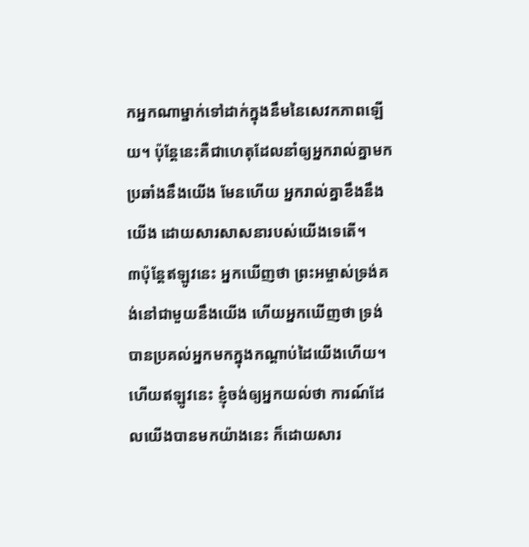កអ្នកណាម្នាក់ទៅដាក់ក្នុងនឹមនៃសេវកភាពឡើយ។ ប៉ុន្តែនេះគឺជាហេតុដែលនាំឲ្យអ្នករាល់គ្នាមកប្រឆាំងនឹងយើង មែនហើយ អ្នករាល់គ្នាខឹងនឹងយើង ដោយសារសាសនារបស់យើងទេតើ។
៣ប៉ុន្តែឥឡូវនេះ អ្នកឃើញថា ព្រះអម្ចាស់ទ្រង់គង់នៅជាមួយនឹងយើង ហើយអ្នកឃើញថា ទ្រង់បានប្រគល់អ្នកមកក្នុងកណ្ដាប់ដៃយើងហើយ។ ហើយឥឡូវនេះ ខ្ញុំចង់ឲ្យអ្នកយល់ថា ការណ៍ដែលយើងបានមកយ៉ាងនេះ ក៏ដោយសារ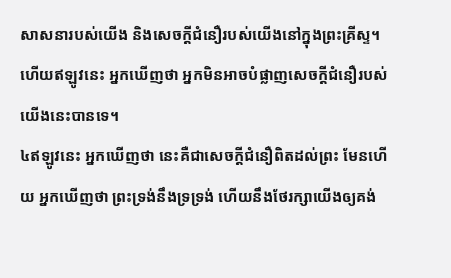សាសនារបស់យើង និងសេចក្ដីជំនឿរបស់យើងនៅក្នុងព្រះគ្រីស្ទ។ ហើយឥឡូវនេះ អ្នកឃើញថា អ្នកមិនអាចបំផ្លាញសេចក្ដីជំនឿរបស់យើងនេះបានទេ។
៤ឥឡូវនេះ អ្នកឃើញថា នេះគឺជាសេចក្ដីជំនឿពិតដល់ព្រះ មែនហើយ អ្នកឃើញថា ព្រះទ្រង់នឹងទ្រទ្រង់ ហើយនឹងថែរក្សាយើងឲ្យគង់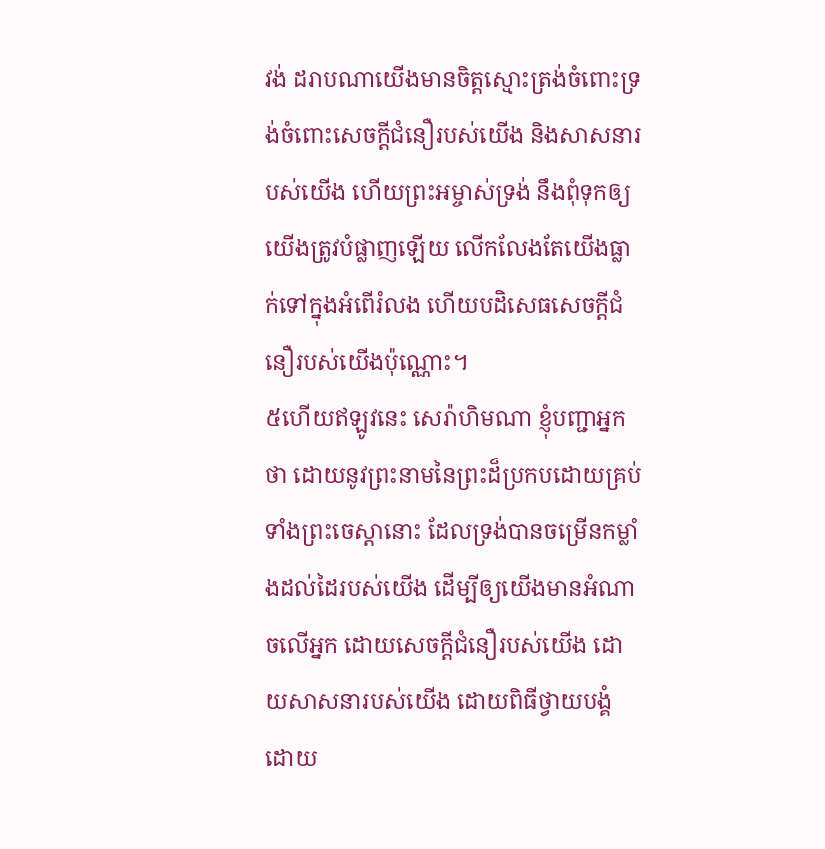វង់ ដរាបណាយើងមានចិត្តស្មោះត្រង់ចំពោះទ្រង់ចំពោះសេចក្ដីជំនឿរបស់យើង និងសាសនារបស់យើង ហើយព្រះអម្ចាស់ទ្រង់ នឹងពុំទុកឲ្យយើងត្រូវបំផ្លាញឡើយ លើកលែងតែយើងធ្លាក់ទៅក្នុងអំពើរំលង ហើយបដិសេធសេចក្ដីជំនឿរបស់យើងប៉ុណ្ណោះ។
៥ហើយឥឡូវនេះ សេរ៉ាហិមណា ខ្ញុំបញ្ជាអ្នកថា ដោយនូវព្រះនាមនៃព្រះដ៏ប្រកបដោយគ្រប់ទាំងព្រះចេស្ដានោះ ដែលទ្រង់បានចម្រើនកម្លាំងដល់ដៃរបស់យើង ដើម្បីឲ្យយើងមានអំណាចលើអ្នក ដោយសេចក្ដីជំនឿរបស់យើង ដោយសាសនារបស់យើង ដោយពិធីថ្វាយបង្គំ ដោយ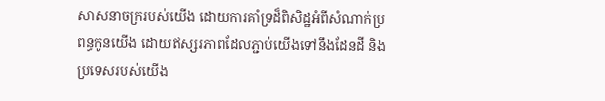សាសនាចក្ររបស់យើង ដោយការគាំទ្រដ៏ពិសិដ្ឋអំពីសំណាក់ប្រពន្ធកូនយើង ដោយឥស្សរភាពដែលភ្ជាប់យើងទៅនឹងដែនដី និងប្រទេសរបស់យើង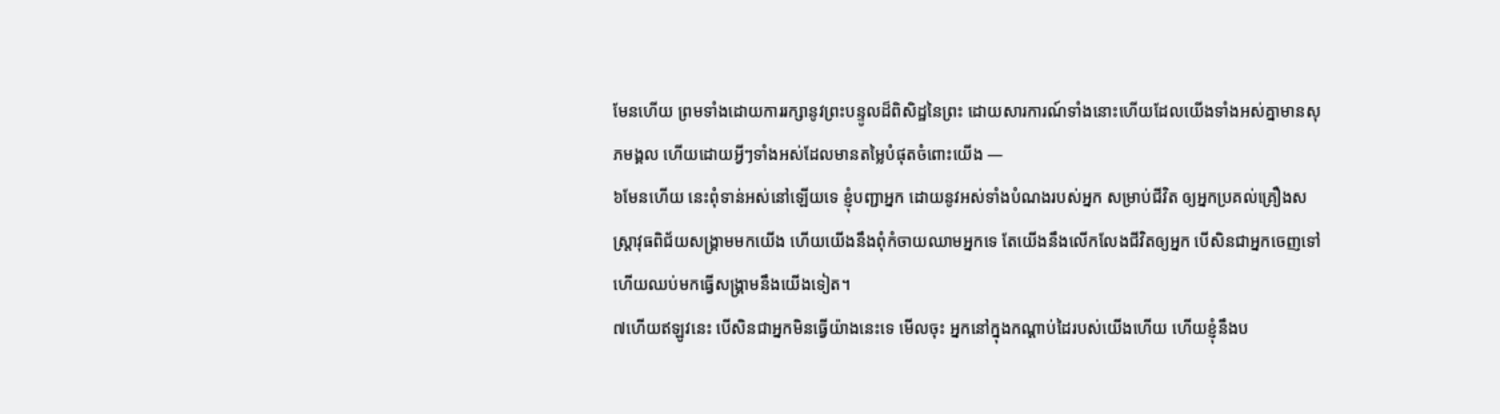មែនហើយ ព្រមទាំងដោយការរក្សានូវព្រះបន្ទូលដ៏ពិសិដ្ឋនៃព្រះ ដោយសារការណ៍ទាំងនោះហើយដែលយើងទាំងអស់គ្នាមានសុភមង្គល ហើយដោយអ្វីៗទាំងអស់ដែលមានតម្លៃបំផុតចំពោះយើង —
៦មែនហើយ នេះពុំទាន់អស់នៅឡើយទេ ខ្ញុំបញ្ជាអ្នក ដោយនូវអស់ទាំងបំណងរបស់អ្នក សម្រាប់ជីវិត ឲ្យអ្នកប្រគល់គ្រឿងសស្ត្រាវុធពិជ័យសង្គ្រាមមកយើង ហើយយើងនឹងពុំកំចាយឈាមអ្នកទេ តែយើងនឹងលើកលែងជីវិតឲ្យអ្នក បើសិនជាអ្នកចេញទៅ ហើយឈប់មកធ្វើសង្គ្រាមនឹងយើងទៀត។
៧ហើយឥឡូវនេះ បើសិនជាអ្នកមិនធ្វើយ៉ាងនេះទេ មើលចុះ អ្នកនៅក្នុងកណ្ដាប់ដៃរបស់យើងហើយ ហើយខ្ញុំនឹងប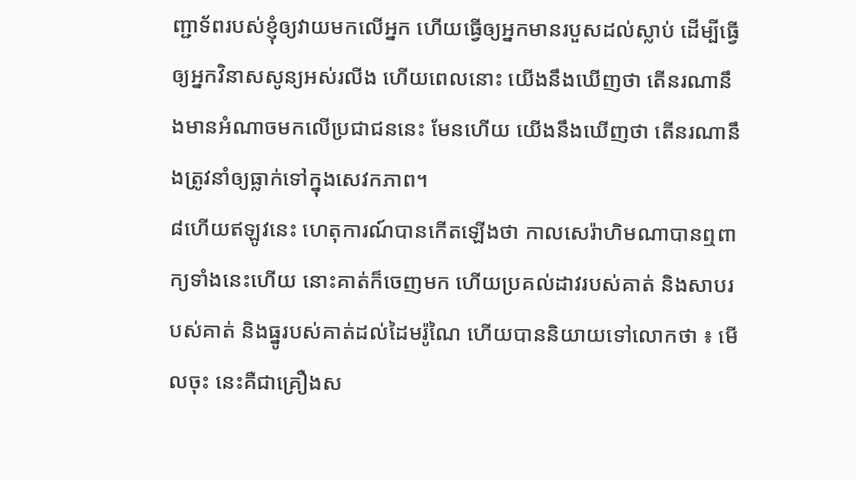ញ្ជាទ័ពរបស់ខ្ញុំឲ្យវាយមកលើអ្នក ហើយធ្វើឲ្យអ្នកមានរបួសដល់ស្លាប់ ដើម្បីធ្វើឲ្យអ្នកវិនាសសូន្យអស់រលីង ហើយពេលនោះ យើងនឹងឃើញថា តើនរណានឹងមានអំណាចមកលើប្រជាជននេះ មែនហើយ យើងនឹងឃើញថា តើនរណានឹងត្រូវនាំឲ្យធ្លាក់ទៅក្នុងសេវកភាព។
៨ហើយឥឡូវនេះ ហេតុការណ៍បានកើតឡើងថា កាលសេរ៉ាហិមណាបានឮពាក្យទាំងនេះហើយ នោះគាត់ក៏ចេញមក ហើយប្រគល់ដាវរបស់គាត់ និងសាបរបស់គាត់ និងធ្នូរបស់គាត់ដល់ដៃមរ៉ូណៃ ហើយបាននិយាយទៅលោកថា ៖ មើលចុះ នេះគឺជាគ្រឿងស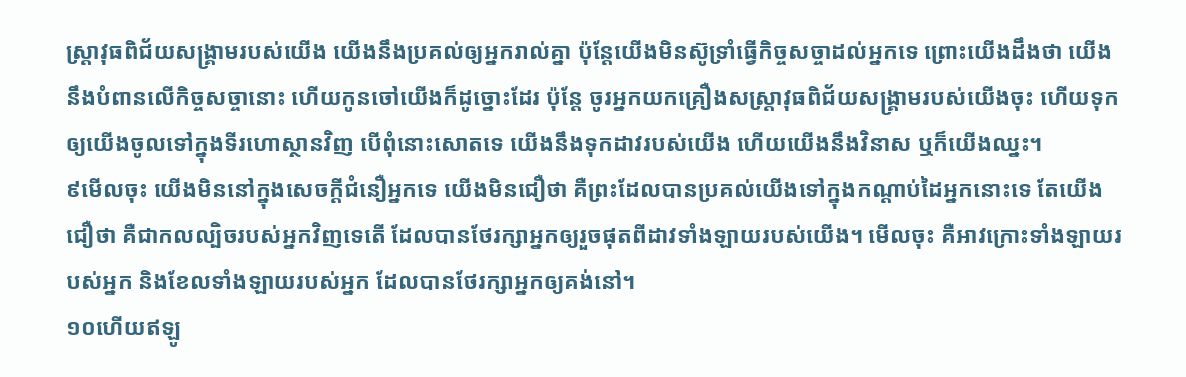ស្ត្រាវុធពិជ័យសង្គ្រាមរបស់យើង យើងនឹងប្រគល់ឲ្យអ្នករាល់គ្នា ប៉ុន្តែយើងមិនស៊ូទ្រាំធ្វើកិច្ចសច្ចាដល់អ្នកទេ ព្រោះយើងដឹងថា យើងនឹងបំពានលើកិច្ចសច្ចានោះ ហើយកូនចៅយើងក៏ដូច្នោះដែរ ប៉ុន្តែ ចូរអ្នកយកគ្រឿងសស្ត្រាវុធពិជ័យសង្គ្រាមរបស់យើងចុះ ហើយទុកឲ្យយើងចូលទៅក្នុងទីរហោស្ថានវិញ បើពុំនោះសោតទេ យើងនឹងទុកដាវរបស់យើង ហើយយើងនឹងវិនាស ឬក៏យើងឈ្នះ។
៩មើលចុះ យើងមិននៅក្នុងសេចក្ដីជំនឿអ្នកទេ យើងមិនជឿថា គឺព្រះដែលបានប្រគល់យើងទៅក្នុងកណ្ដាប់ដៃអ្នកនោះទេ តែយើងជឿថា គឺជាកលល្បិចរបស់អ្នកវិញទេតើ ដែលបានថែរក្សាអ្នកឲ្យរួចផុតពីដាវទាំងឡាយរបស់យើង។ មើលចុះ គឺអាវក្រោះទាំងឡាយរបស់អ្នក និងខែលទាំងឡាយរបស់អ្នក ដែលបានថែរក្សាអ្នកឲ្យគង់នៅ។
១០ហើយឥឡូ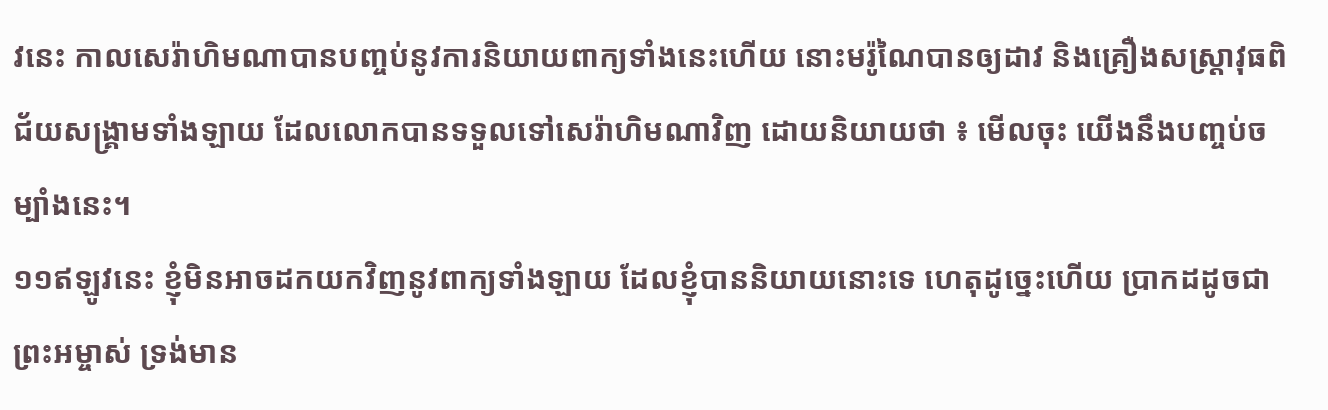វនេះ កាលសេរ៉ាហិមណាបានបញ្ចប់នូវការនិយាយពាក្យទាំងនេះហើយ នោះមរ៉ូណៃបានឲ្យដាវ និងគ្រឿងសស្ត្រាវុធពិជ័យសង្គ្រាមទាំងឡាយ ដែលលោកបានទទួលទៅសេរ៉ាហិមណាវិញ ដោយនិយាយថា ៖ មើលចុះ យើងនឹងបញ្ចប់ចម្បាំងនេះ។
១១ឥឡូវនេះ ខ្ញុំមិនអាចដកយកវិញនូវពាក្យទាំងឡាយ ដែលខ្ញុំបាននិយាយនោះទេ ហេតុដូច្នេះហើយ ប្រាកដដូចជាព្រះអម្ចាស់ ទ្រង់មាន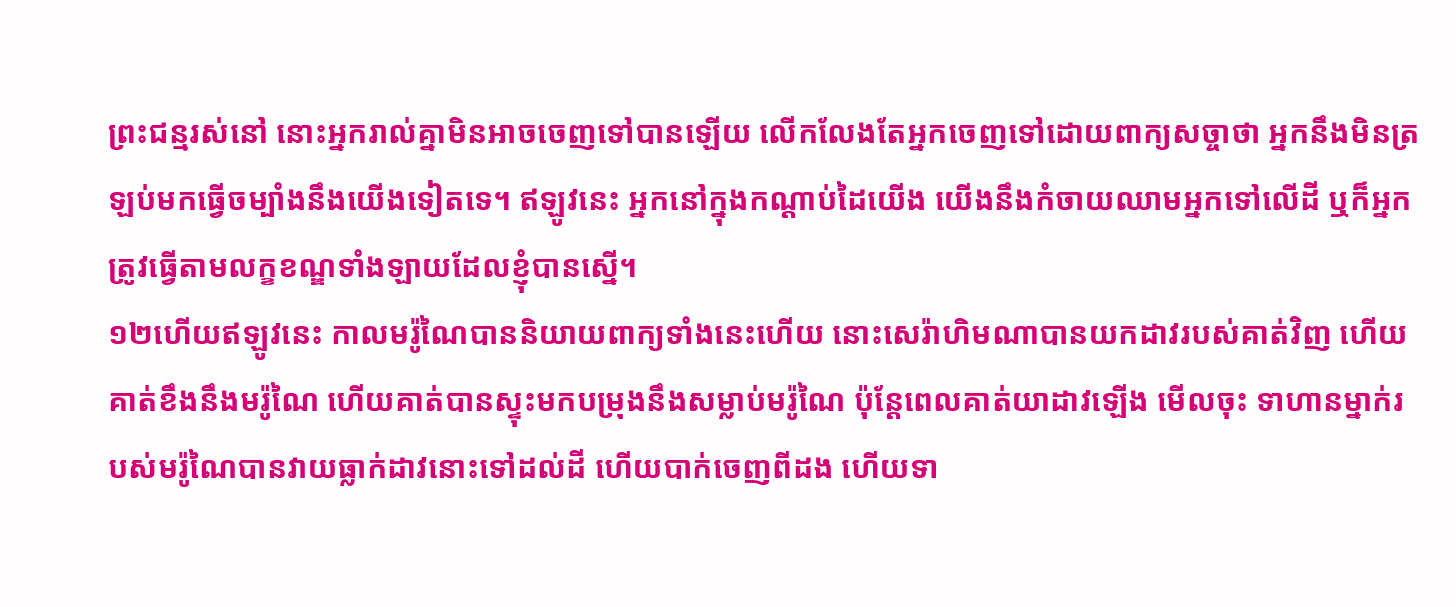ព្រះជន្មរស់នៅ នោះអ្នករាល់គ្នាមិនអាចចេញទៅបានឡើយ លើកលែងតែអ្នកចេញទៅដោយពាក្យសច្ចាថា អ្នកនឹងមិនត្រឡប់មកធ្វើចម្បាំងនឹងយើងទៀតទេ។ ឥឡូវនេះ អ្នកនៅក្នុងកណ្ដាប់ដៃយើង យើងនឹងកំចាយឈាមអ្នកទៅលើដី ឬក៏អ្នកត្រូវធ្វើតាមលក្ខខណ្ឌទាំងឡាយដែលខ្ញុំបានស្នើ។
១២ហើយឥឡូវនេះ កាលមរ៉ូណៃបាននិយាយពាក្យទាំងនេះហើយ នោះសេរ៉ាហិមណាបានយកដាវរបស់គាត់វិញ ហើយគាត់ខឹងនឹងមរ៉ូណៃ ហើយគាត់បានស្ទុះមកបម្រុងនឹងសម្លាប់មរ៉ូណៃ ប៉ុន្តែពេលគាត់យាដាវឡើង មើលចុះ ទាហានម្នាក់របស់មរ៉ូណៃបានវាយធ្លាក់ដាវនោះទៅដល់ដី ហើយបាក់ចេញពីដង ហើយទា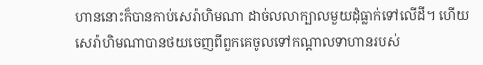ហាននោះក៏បានកាប់សេរ៉ាហិមណា ដាច់លលាក្បាលមួយដុំធ្លាក់ទៅលើដី។ ហើយសេរ៉ាហិមណាបានថយចេញពីពួកគេចូលទៅកណ្ដាលទាហានរបស់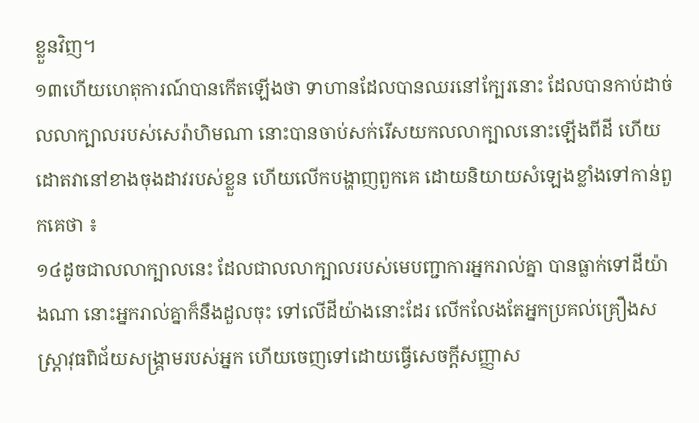ខ្លួនវិញ។
១៣ហើយហេតុការណ៍បានកើតឡើងថា ទាហានដែលបានឈរនៅក្បែរនោះ ដែលបានកាប់ដាច់លលាក្បាលរបស់សេរ៉ាហិមណា នោះបានចាប់សក់រើសយកលលាក្បាលនោះឡើងពីដី ហើយដោតវានៅខាងចុងដាវរបស់ខ្លួន ហើយលើកបង្ហាញពួកគេ ដោយនិយាយសំឡេងខ្លាំងទៅកាន់ពួកគេថា ៖
១៤ដូចជាលលាក្បាលនេះ ដែលជាលលាក្បាលរបស់មេបញ្ជាការអ្នករាល់គ្នា បានធ្លាក់ទៅដីយ៉ាងណា នោះអ្នករាល់គ្នាក៏នឹងដួលចុះ ទៅលើដីយ៉ាងនោះដែរ លើកលែងតែអ្នកប្រគល់គ្រឿងសស្ត្រាវុធពិជ័យសង្គ្រាមរបស់អ្នក ហើយចេញទៅដោយធ្វើសេចក្ដីសញ្ញាស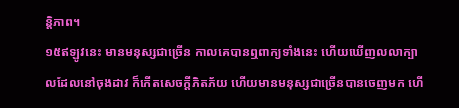ន្តិភាព។
១៥ឥឡូវនេះ មានមនុស្សជាច្រើន កាលគេបានឮពាក្យទាំងនេះ ហើយឃើញលលាក្បាលដែលនៅចុងដាវ ក៏កើតសេចក្ដីភិតភ័យ ហើយមានមនុស្សជាច្រើនបានចេញមក ហើ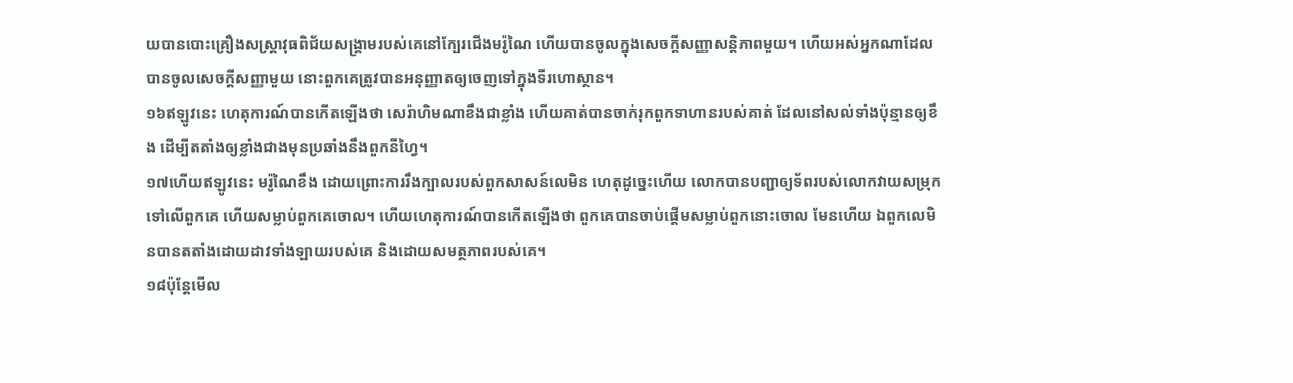យបានបោះគ្រឿងសស្ត្រាវុធពិជ័យសង្គ្រាមរបស់គេនៅក្បែរជើងមរ៉ូណៃ ហើយបានចូលក្នុងសេចក្ដីសញ្ញាសន្តិភាពមួយ។ ហើយអស់អ្នកណាដែលបានចូលសេចក្ដីសញ្ញាមួយ នោះពួកគេត្រូវបានអនុញ្ញាតឲ្យចេញទៅក្នុងទីរហោស្ថាន។
១៦ឥឡូវនេះ ហេតុការណ៍បានកើតឡើងថា សេរ៉ាហិមណាខឹងជាខ្លាំង ហើយគាត់បានចាក់រុកពួកទាហានរបស់គាត់ ដែលនៅសល់ទាំងប៉ុន្មានឲ្យខឹង ដើម្បីតតាំងឲ្យខ្លាំងជាងមុនប្រឆាំងនឹងពួកនីហ្វៃ។
១៧ហើយឥឡូវនេះ មរ៉ូណៃខឹង ដោយព្រោះការរឹងក្បាលរបស់ពួកសាសន៍លេមិន ហេតុដូច្នេះហើយ លោកបានបញ្ជាឲ្យទ័ពរបស់លោកវាយសម្រុកទៅលើពួកគេ ហើយសម្លាប់ពួកគេចោល។ ហើយហេតុការណ៍បានកើតឡើងថា ពួកគេបានចាប់ផ្ដើមសម្លាប់ពួកនោះចោល មែនហើយ ឯពួកលេមិនបានតតាំងដោយដាវទាំងឡាយរបស់គេ និងដោយសមត្ថភាពរបស់គេ។
១៨ប៉ុន្តែមើល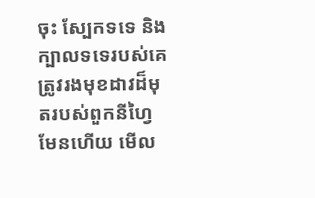ចុះ ស្បែកទទេ និងក្បាលទទេរបស់គេ ត្រូវរងមុខដាវដ៏មុតរបស់ពួកនីហ្វៃ មែនហើយ មើល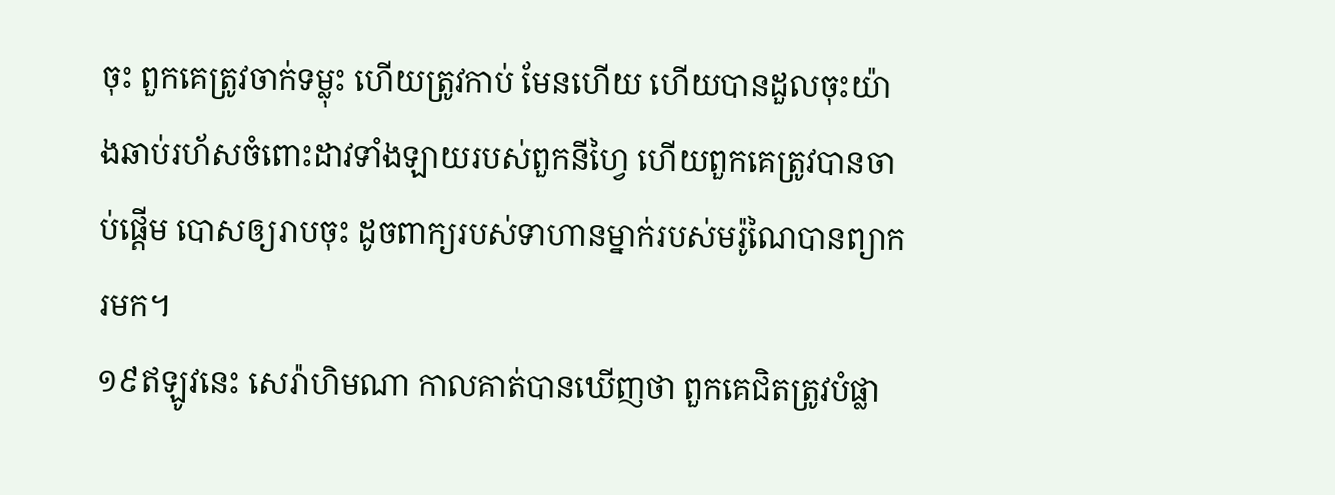ចុះ ពួកគេត្រូវចាក់ទម្លុះ ហើយត្រូវកាប់ មែនហើយ ហើយបានដួលចុះយ៉ាងឆាប់រហ័សចំពោះដាវទាំងឡាយរបស់ពួកនីហ្វៃ ហើយពួកគេត្រូវបានចាប់ផ្ដើម បោសឲ្យរាបចុះ ដូចពាក្យរបស់ទាហានម្នាក់របស់មរ៉ូណៃបានព្យាករមក។
១៩ឥឡូវនេះ សេរ៉ាហិមណា កាលគាត់បានឃើញថា ពួកគេជិតត្រូវបំផ្លា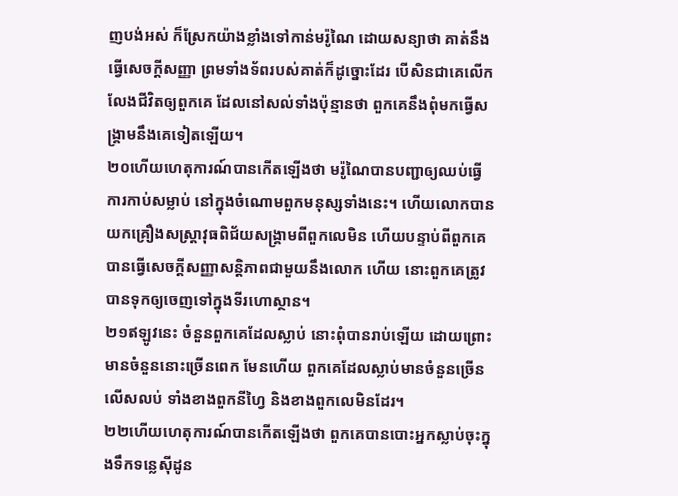ញបង់អស់ ក៏ស្រែកយ៉ាងខ្លាំងទៅកាន់មរ៉ូណៃ ដោយសន្យាថា គាត់នឹងធ្វើសេចក្ដីសញ្ញា ព្រមទាំងទ័ពរបស់គាត់ក៏ដូច្នោះដែរ បើសិនជាគេលើកលែងជីវិតឲ្យពួកគេ ដែលនៅសល់ទាំងប៉ុន្មានថា ពួកគេនឹងពុំមកធ្វើសង្គ្រាមនឹងគេទៀតឡើយ។
២០ហើយហេតុការណ៍បានកើតឡើងថា មរ៉ូណៃបានបញ្ជាឲ្យឈប់ធ្វើការកាប់សម្លាប់ នៅក្នុងចំណោមពួកមនុស្សទាំងនេះ។ ហើយលោកបានយកគ្រឿងសស្ត្រាវុធពិជ័យសង្គ្រាមពីពួកលេមិន ហើយបន្ទាប់ពីពួកគេបានធ្វើសេចក្ដីសញ្ញាសន្តិភាពជាមួយនឹងលោក ហើយ នោះពួកគេត្រូវបានទុកឲ្យចេញទៅក្នុងទីរហោស្ថាន។
២១ឥឡូវនេះ ចំនួនពួកគេដែលស្លាប់ នោះពុំបានរាប់ឡើយ ដោយព្រោះមានចំនួននោះច្រើនពេក មែនហើយ ពួកគេដែលស្លាប់មានចំនួនច្រើនលើសលប់ ទាំងខាងពួកនីហ្វៃ និងខាងពួកលេមិនដែរ។
២២ហើយហេតុការណ៍បានកើតឡើងថា ពួកគេបានបោះអ្នកស្លាប់ចុះក្នុងទឹកទន្លេស៊ីដូន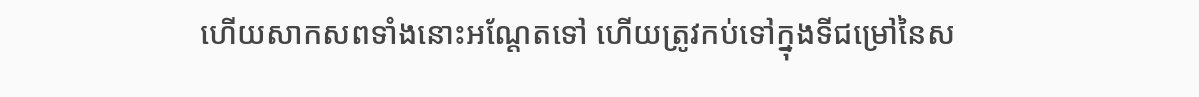ហើយសាកសពទាំងនោះអណ្ដែតទៅ ហើយត្រូវកប់ទៅក្នុងទីជម្រៅនៃស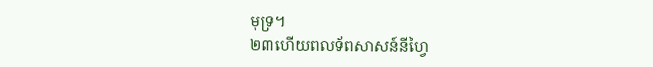មុទ្រ។
២៣ហើយពលទ័ពសាសន៍នីហ្វៃ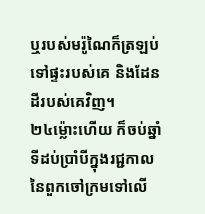ឬរបស់មរ៉ូណៃក៏ត្រឡប់ទៅផ្ទះរបស់គេ និងដែនដីរបស់គេវិញ។
២៤ម្ល៉ោះហើយ ក៏ចប់ឆ្នាំទីដប់ប្រាំបីក្នុងរជ្ជកាលនៃពួកចៅក្រមទៅលើ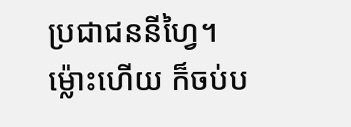ប្រជាជននីហ្វៃ។ ម្ល៉ោះហើយ ក៏ចប់ប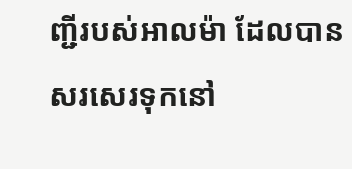ញ្ជីរបស់អាលម៉ា ដែលបានសរសេរទុកនៅ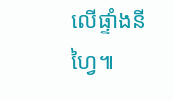លើផ្ទាំងនីហ្វៃ៕